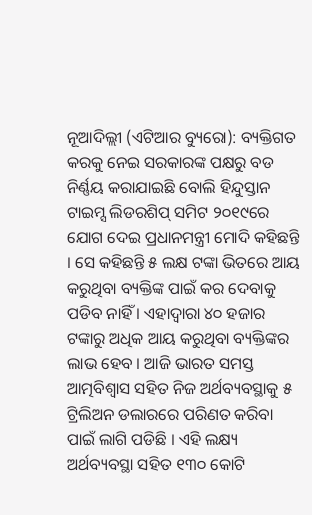ନୂଆଦିଲ୍ଲୀ (ଏଟିଆର ବ୍ୟୁରୋ): ବ୍ୟକ୍ତିଗତ କରକୁ ନେଇ ସରକାରଙ୍କ ପକ୍ଷରୁ ବଡ ନିର୍ଣ୍ଣୟ କରାଯାଇଛି ବୋଲି ହିନ୍ଦୁସ୍ତାନ ଟାଇମ୍ସ ଲିଡରଶିପ୍ ସମିଟ ୨୦୧୯ରେ ଯୋଗ ଦେଇ ପ୍ରଧାନମନ୍ତ୍ରୀ ମୋଦି କହିଛନ୍ତି । ସେ କହିଛନ୍ତି ୫ ଲକ୍ଷ ଟଙ୍କା ଭିତରେ ଆୟ କରୁଥିବା ବ୍ୟକ୍ତିଙ୍କ ପାଇଁ କର ଦେବାକୁ ପଡିବ ନାହିଁ । ଏହାଦ୍ୱାରା ୪୦ ହଜାର ଟଙ୍କାରୁ ଅଧିକ ଆୟ କରୁଥିବା ବ୍ୟକ୍ତିଙ୍କର ଲାଭ ହେବ । ଆଜି ଭାରତ ସମସ୍ତ ଆତ୍ମବିଶ୍ୱାସ ସହିତ ନିଜ ଅର୍ଥବ୍ୟବସ୍ଥାକୁ ୫ ଟ୍ରିଲିଅନ ଡଲାରରେ ପରିଣତ କରିବା ପାଇଁ ଲାଗି ପଡିଛି । ଏହି ଲକ୍ଷ୍ୟ ଅର୍ଥବ୍ୟବସ୍ଥା ସହିତ ୧୩୦ କୋଟି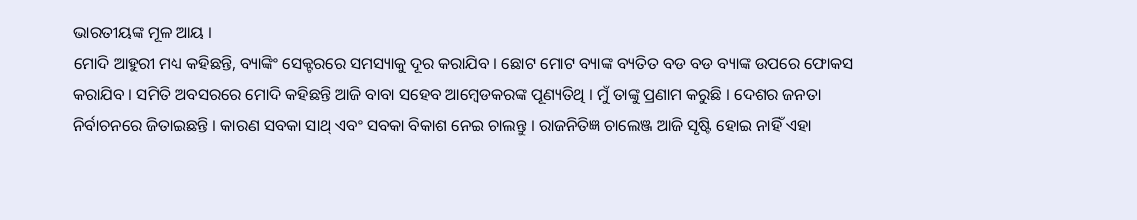ଭାରତୀୟଙ୍କ ମୂଳ ଆୟ ।
ମୋଦି ଆହୁରୀ ମଧ୍ୟ କହିଛନ୍ତି, ବ୍ୟାଙ୍କିଂ ସେକ୍ଟରରେ ସମସ୍ୟାକୁ ଦୂର କରାଯିବ । ଛୋଟ ମୋଟ ବ୍ୟାଙ୍କ ବ୍ୟତିତ ବଡ ବଡ ବ୍ୟାଙ୍କ ଉପରେ ଫୋକସ କରାଯିବ । ସମିତି ଅବସରରେ ମୋଦି କହିଛନ୍ତି ଆଜି ବାବା ସହେବ ଆମ୍ବେଡକରଙ୍କ ପୂଣ୍ୟତିଥି । ମୁଁ ତାଙ୍କୁ ପ୍ରଣାମ କରୁଛି । ଦେଶର ଜନତା ନିର୍ବାଚନରେ ଜିତାଇଛନ୍ତି । କାରଣ ସବକା ସାଥ୍ ଏବଂ ସବକା ବିକାଶ ନେଇ ଚାଲନ୍ତୁ । ରାଜନିତିଜ୍ଞ ଚାଲେଞ୍ଜ ଆଜି ସୃଷ୍ଟି ହୋଇ ନାହିଁ ଏହା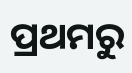ପ୍ରଥମରୁ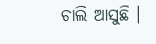ଚାଲି ଆସୁଛି ।